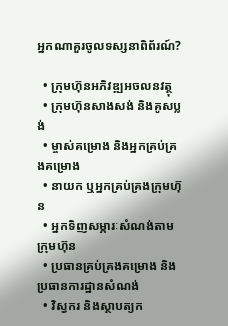អ្នកណាគួរចូលទស្សនាពិព័រណ៍?

  • ក្រុមហ៊ុនអភិវឌ្ឍអចលនវត្ថុ
  • ក្រុមហ៊ុនសាងសង់ និងគូសប្លង់
  • ម្ចាស់គម្រោង និងអ្នកគ្រប់គ្រងគម្រោង
  • នាយក ឬអ្នកគ្រប់គ្រងក្រុមហ៊ុន
  • អ្នកទិញសម្ភារៈសំណង់តាមក្រុមហ៊ុន
  • ប្រធានគ្រប់គ្រងគម្រោង និងប្រធានការដ្ឋានសំណង់
  • វិស្វករ និងស្ថាបត្យក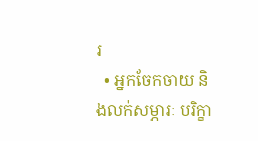រ
  • អ្នកចែកចាយ និងលក់សម្ភារៈ បរិក្ខា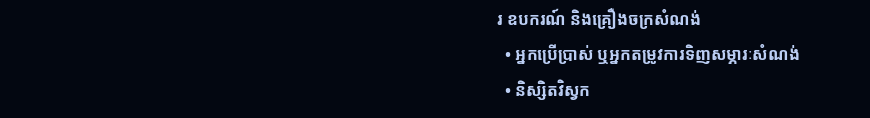រ ឧបករណ៍ និងគ្រឿងចក្រសំណង់
  • អ្នកប្រើប្រាស់ ឬអ្នកតម្រូវការទិញសម្ភារៈសំណង់
  • និស្សិតវិស្វក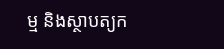ម្ម និងស្ថាបត្យក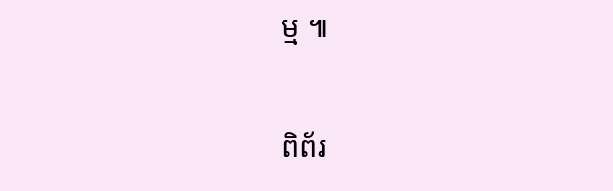ម្ម ៕

ពិព័រ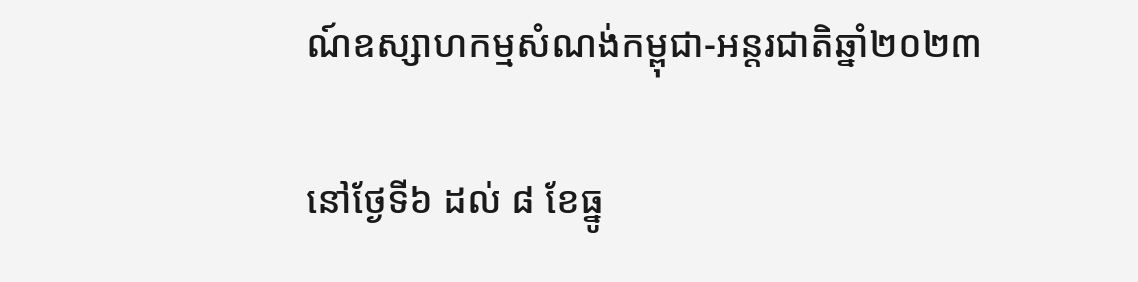ណ៍ឧស្សាហកម្មសំណង់កម្ពុជា-អន្តរជាតិឆ្នាំ២០២៣

នៅថ្ងែទី៦ ដល់ ៨ ខែធ្នូ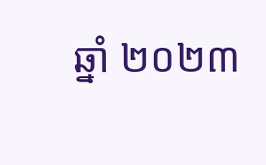ឆ្នាំ ២០២៣